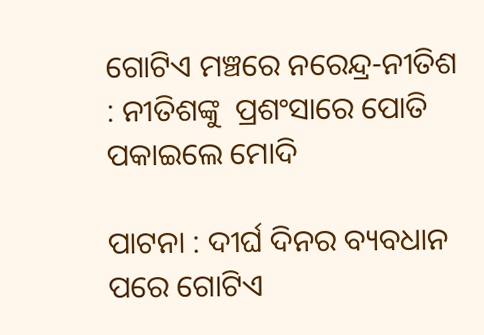ଗୋଟିଏ ମଞ୍ଚରେ ନରେନ୍ଦ୍ର-ନୀତିଶ : ନୀତିଶଙ୍କୁ  ପ୍ରଶଂସାରେ ପୋତି ପକାଇଲେ ମୋଦି

ପାଟନା : ଦୀର୍ଘ ଦିନର ବ୍ୟବଧାନ ପରେ ଗୋଟିଏ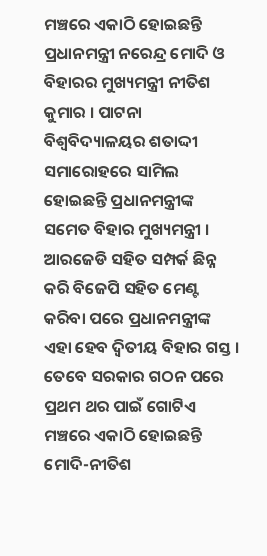ମଞ୍ଚରେ ଏକାଠି ହୋଇଛନ୍ତି ପ୍ରଧାନମନ୍ତ୍ରୀ ନରେନ୍ଦ୍ର ମୋଦି ଓ ବିହାରର ମୁଖ୍ୟମନ୍ତ୍ରୀ ନୀତିଶ କୁମାର । ପାଟନା ବିଶ୍ୱବିଦ୍ୟାଳୟର ଶତାଦ୍ଦୀ ସମାରୋହରେ ସାମିଲ ହୋଇଛନ୍ତି ପ୍ରଧାନମନ୍ତ୍ରୀଙ୍କ ସମେତ ବିହାର ମୁଖ୍ୟମନ୍ତ୍ରୀ । ଆରଜେଡି ସହିତ ସମ୍ପର୍କ ଛିନ୍ନ କରି ବିଜେପି ସହିତ ମେଣ୍ଟ  କରିବା ପରେ ପ୍ରଧାନମନ୍ତ୍ରୀଙ୍କ ଏହା ହେବ ଦ୍ୱିତୀୟ ବିହାର ଗସ୍ତ । ତେବେ ସରକାର ଗଠନ ପରେ ପ୍ରଥମ ଥର ପାଇଁ ଗୋଟିଏ ମଞ୍ଚରେ ଏକାଠି ହୋଇଛନ୍ତି ମୋଦି-ନୀତିଶ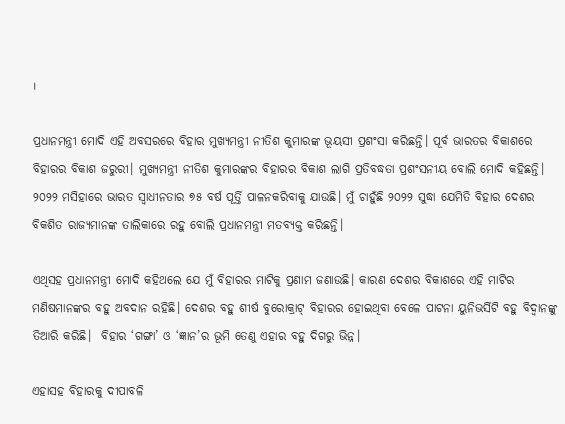।

ପ୍ରଧାନମନ୍ତ୍ରୀ ମୋଦି ଏହି ଅବସରରେ ବିହାର ମୁଖ୍ୟମନ୍ତ୍ରୀ ନୀତିଶ କୁମାରଙ୍କ ଭୂୟସୀ ପ୍ରଶଂସା କରିଛନ୍ତି। ପୂର୍ବ ଭାରତର ବିକାଶରେ ବିହାରର ବିକାଶ ଜରୁରୀ। ମୁଖ୍ୟମନ୍ତ୍ରୀ ନୀତିଶ କୁମାରଙ୍କର ବିହାରର ବିକାଶ ଲାଗି ପ୍ରତିବଦ୍ଧତା ପ୍ରଶଂସନୀୟ ବୋଲି ମୋଦି କହିଛନ୍ତି। ୨୦୨୨ ମସିହାରେ ଭାରତ ସ୍ବାଧୀନତାର ୭୫ ବର୍ଷ ପୂର୍ତ୍ତି ପାଳନକରିବାକୁ ଯାଉଛି। ମୁଁ ଚାହୁଁଛି ୨୦୨୨ ସୁଦ୍ଧା ଯେମିତି ବିହାର ଦେଶର ବିକଶିତ ରାଜ୍ୟମାନଙ୍କ ତାଲିକାରେ ରହୁ ବୋଲି ପ୍ରଧାନମନ୍ତ୍ରୀ ମତବ୍ୟକ୍ତ କରିଛନ୍ତି।

ଏଥିସହ ପ୍ରଧାନମନ୍ତ୍ରୀ ମୋଦି କହିଥଲେ ଯେ ମୁଁ ବିହାରର ମାଟିକୁ ପ୍ରଣାମ ଜଣାଉଛି। କାରଣ ଦେଶର ବିକାଶରେ ଏହି ମାଟିର ମଣିଷମାନଙ୍କର ବହୁ ଅବଦାନ ରହିଛି। ଦେଶର ବହୁ ଶୀର୍ଷ ବୁରୋକ୍ରାଟ୍ ବିହାରର ହୋଇଥିବା ବେଳେ ପାଟନା ୟୁନିଭର୍ସିଟି ବହୁ ବିଦ୍ବାନଙ୍କୁ ତିଆରି କରିଛି।  ବିହାର ‘ଗଙ୍ଗା’ ଓ ‘ଜ୍ଞାନ’ର ଭୂମି ତେଣୁ ଏହାର ବହୁ ଦିଗରୁ ଭିନ୍ନ।

ଏହାସହ ବିହାରକୁ ଦୀପାବଳି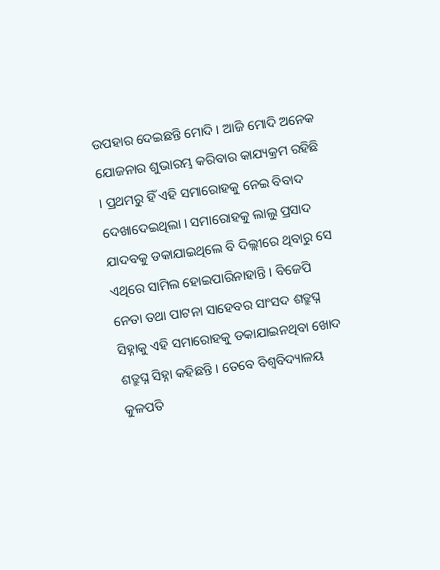ଉପହାର ଦେଇଛନ୍ତି ମୋଦି । ଆଜି ମୋଦି ଅନେକ ଯୋଜନାର ଶୁଭାରମ୍ଭ କରିବାର କାଯ୍ୟକ୍ରମ ରହିଛି । ପ୍ରଥମରୁ ହିଁ ଏହି ସମାରୋହକୁ ନେଇ ବିବାଦ ଦେଖାଦେଇଥିଲା । ସମାରୋହକୁ ଲାଲୁ ପ୍ରସାଦ ଯାଦବକୁ ଡକାଯାଇଥିଲେ ବି ଦିଲ୍ଲୀରେ ଥିବାରୁ ସେ ଏଥିରେ ସାମିଲ ହୋଇପାରିନାହାନ୍ତି । ବିଜେପି ନେତା ତଥା ପାଟନା ସାହେବର ସାଂସଦ ଶତ୍ରୁଘ୍ନ ସିହ୍ନାକୁ ଏହି ସମାରୋହକୁ ଡକାଯାଇନଥିବା ଖୋଦ ଶତ୍ରୁଘ୍ନ ସିହ୍ନା କହିଛନ୍ତି । ତେବେ ବିଶ୍ୱବିଦ୍ୟାଳୟ କୁଳପତି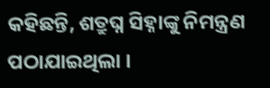କହିଛନ୍ତି, ଶତ୍ରୁଘ୍ନ ସିହ୍ନାଙ୍କୁ ନିମନ୍ତ୍ରଣ ପଠାଯାଇଥିଲା ।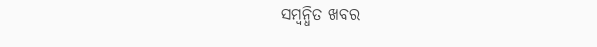ସମ୍ବନ୍ଧିତ ଖବର